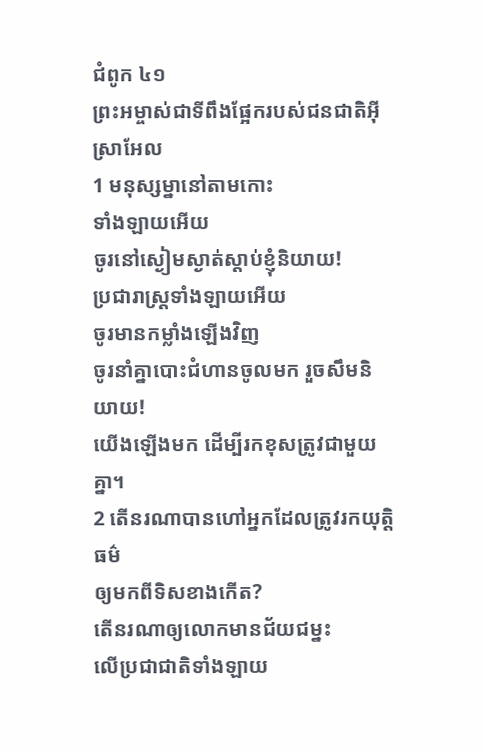ជំពូក ៤១
ព្រះអម្ចាស់ជាទីពឹងផ្អែករបស់ជនជាតិអ៊ីស្រាអែល
1 មនុស្សម្នានៅតាមកោះ
ទាំងឡាយអើយ
ចូរនៅស្ងៀមស្ងាត់ស្ដាប់ខ្ញុំនិយាយ!
ប្រជារាស្ដ្រទាំងឡាយអើយ
ចូរមានកម្លាំងឡើងវិញ
ចូរនាំគ្នាបោះជំហានចូលមក រួចសឹមនិយាយ!
យើងឡើងមក ដើម្បីរកខុសត្រូវជាមួយគ្នា។
2 តើនរណាបានហៅអ្នកដែលត្រូវរកយុត្តិធម៌
ឲ្យមកពីទិសខាងកើត?
តើនរណាឲ្យលោកមានជ័យជម្នះ
លើប្រជាជាតិទាំងឡាយ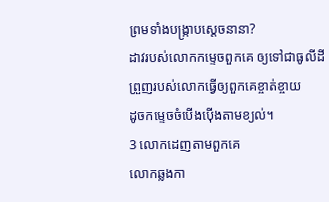ព្រមទាំងបង្ក្រាបស្តេចនានា?
ដាវរបស់លោកកម្ទេចពួកគេ ឲ្យទៅជាធូលីដី
ព្រួញរបស់លោកធ្វើឲ្យពួកគេខ្ចាត់ខ្ចាយ
ដូចកម្ទេចចំបើងប៉ើងតាមខ្យល់។
3 លោកដេញតាមពួកគេ
លោកឆ្លងកា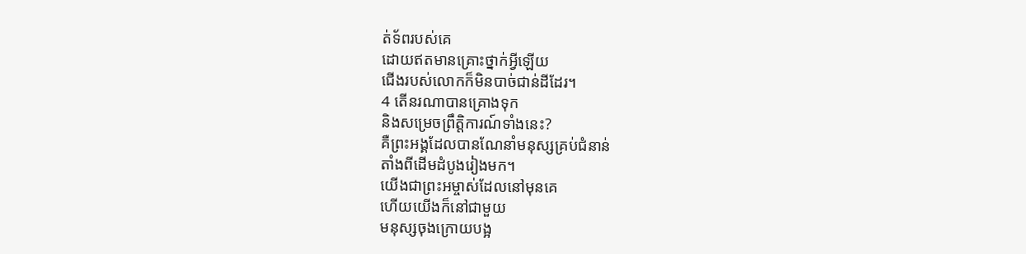ត់ទ័ពរបស់គេ
ដោយឥតមានគ្រោះថ្នាក់អ្វីឡើយ
ជើងរបស់លោកក៏មិនបាច់ជាន់ដីដែរ។
4 តើនរណាបានគ្រោងទុក
និងសម្រេចព្រឹត្តិការណ៍ទាំងនេះ?
គឺព្រះអង្គដែលបានណែនាំមនុស្សគ្រប់ជំនាន់
តាំងពីដើមដំបូងរៀងមក។
យើងជាព្រះអម្ចាស់ដែលនៅមុនគេ
ហើយយើងក៏នៅជាមួយ
មនុស្សចុងក្រោយបង្អ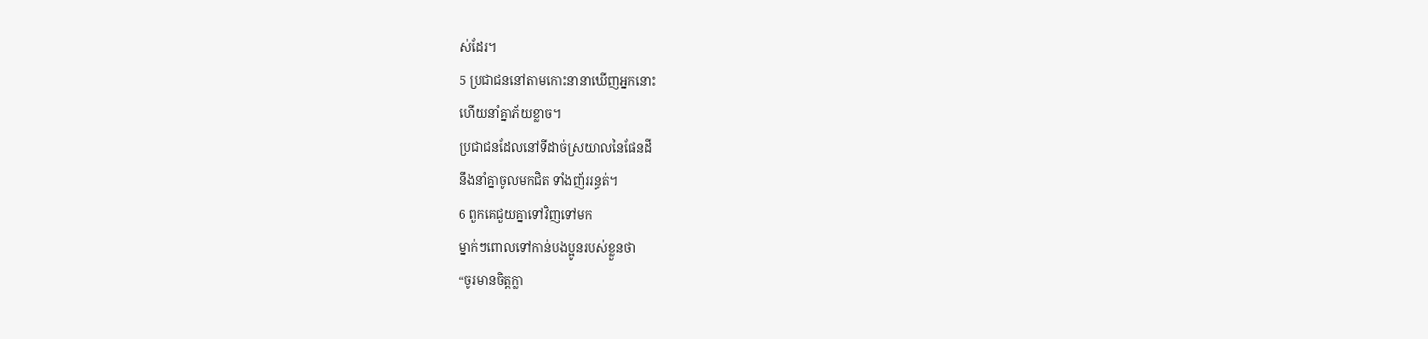ស់ដែរ។
5 ប្រជាជននៅតាមកោះនានាឃើញអ្នកនោះ
ហើយនាំគ្នាភ័យខ្លាច។
ប្រជាជនដែលនៅទីដាច់ស្រយាលនៃផែនដី
នឹងនាំគ្នាចូលមកជិត ទាំងញ័ររន្ធត់។
6 ពួកគេជួយគ្នាទៅវិញទៅមក
ម្នាក់ៗពោលទៅកាន់បងប្អូនរបស់ខ្លួនថា
“ចូរមានចិត្តក្លា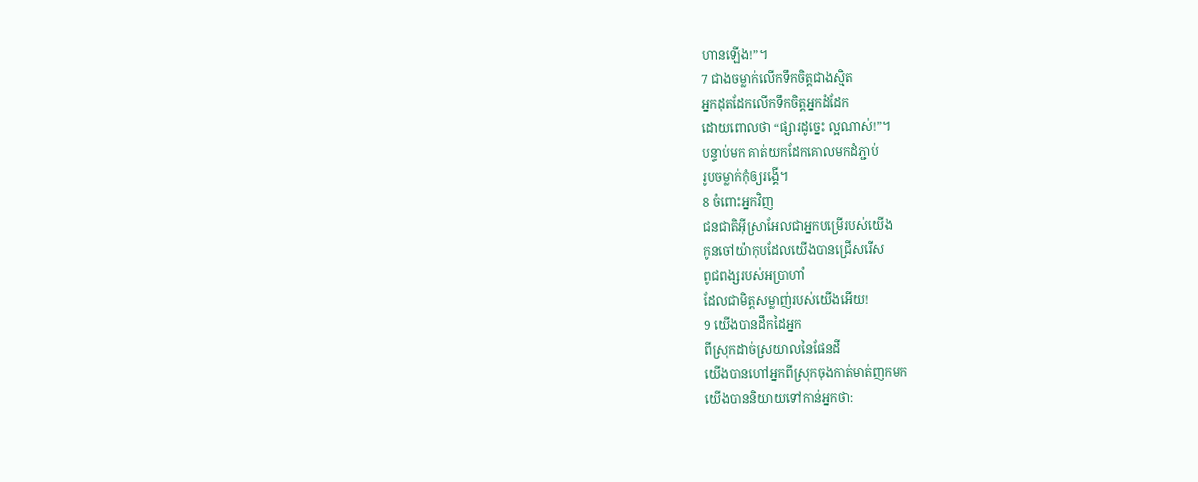ហានឡើង!”។
7 ជាងចម្លាក់លើកទឹកចិត្តជាងស្មិត
អ្នកដុតដែកលើកទឹកចិត្តអ្នកដំដែក
ដោយពោលថា “ផ្សារដូច្នេះ ល្អណាស់!”។
បន្ទាប់មក គាត់យកដែកគោលមកដំភ្ជាប់
រូបចម្លាក់កុំឲ្យរង្គើ។
8 ចំពោះអ្នកវិញ
ជនជាតិអ៊ីស្រាអែលជាអ្នកបម្រើរបស់យើង
កូនចៅយ៉ាកុបដែលយើងបានជ្រើសរើស
ពូជពង្សរបស់អប្រាហាំ
ដែលជាមិត្តសម្លាញ់របស់យើងអើយ!
9 យើងបានដឹកដៃអ្នក
ពីស្រុកដាច់ស្រយាលនៃផែនដី
យើងបានហៅអ្នកពីស្រុកចុងកាត់មាត់ញកមក
យើងបាននិយាយទៅកាន់អ្នកថា: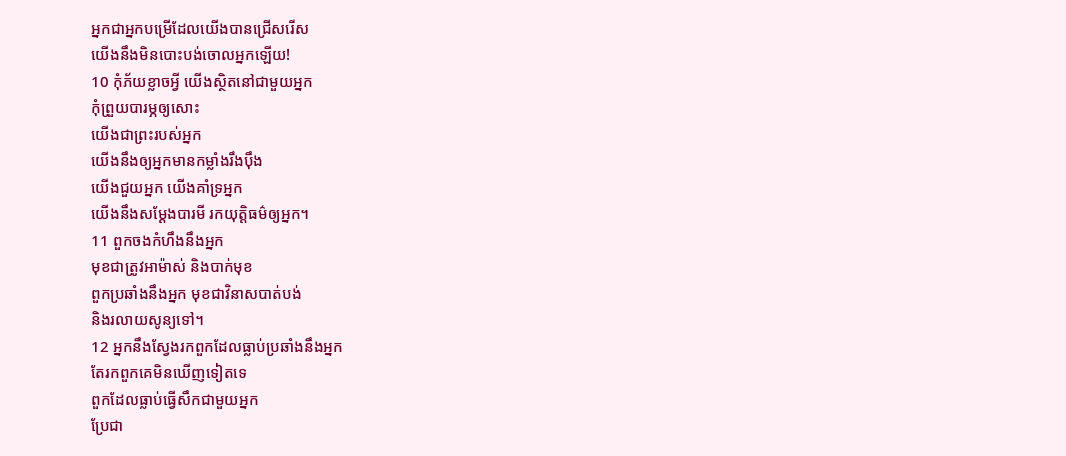អ្នកជាអ្នកបម្រើដែលយើងបានជ្រើសរើស
យើងនឹងមិនបោះបង់ចោលអ្នកឡើយ!
10 កុំភ័យខ្លាចអ្វី យើងស្ថិតនៅជាមួយអ្នក
កុំព្រួយបារម្ភឲ្យសោះ
យើងជាព្រះរបស់អ្នក
យើងនឹងឲ្យអ្នកមានកម្លាំងរឹងប៉ឹង
យើងជួយអ្នក យើងគាំទ្រអ្នក
យើងនឹងសម្ដែងបារមី រកយុត្តិធម៌ឲ្យអ្នក។
11 ពួកចងកំហឹងនឹងអ្នក
មុខជាត្រូវអាម៉ាស់ និងបាក់មុខ
ពួកប្រឆាំងនឹងអ្នក មុខជាវិនាសបាត់បង់
និងរលាយសូន្យទៅ។
12 អ្នកនឹងស្វែងរកពួកដែលធ្លាប់ប្រឆាំងនឹងអ្នក
តែរកពួកគេមិនឃើញទៀតទេ
ពួកដែលធ្លាប់ធ្វើសឹកជាមួយអ្នក
ប្រែជា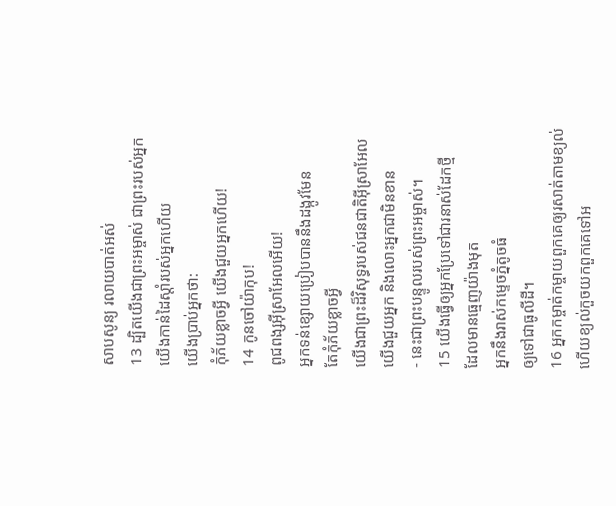សាបសូន្យ រលាយបាត់អស់
13 ដ្បិតយើងជាព្រះអម្ចាស់ ជាព្រះរបស់អ្នក
យើងកាន់ដៃស្តាំរបស់អ្នកហើយ
យើងប្រាប់អ្នកថា:
កុំភ័យខ្លាចអ្វី យើងជួយអ្នកហើយ!
14 កូនចៅយ៉ាកុប!
ពូជពង្សអ៊ីស្រាអែលអើយ!
អ្នកទន់ខ្សោយប្រៀបបាននឹងដង្កូវមែន
តែកុំភ័យខ្លាចអ្វី
យើងជាព្រះដ៏វិសុទ្ធរបស់ជនជាតិអ៊ីស្រាអែល
យើងជួយអ្នក និងលោះអ្នកជាមិនខាន
- នេះជាព្រះបន្ទូលរបស់ព្រះអម្ចាស់។
15 យើងធ្វើឲ្យអ្នកប្រែទៅជារនាស់ដែកថ្មី
ដែលមានធ្មេញយ៉ាងមុត
អ្នកនឹងរាស់កម្ទេចភ្នំតូចធំ
ឲ្យទៅជាធូលីដី។
16 អ្នកកម្ចាត់កម្ចាយពួកគេឲ្យរសាត់តាមខ្យល់
ហើយខ្យល់កួចយកពួកគេទៅអ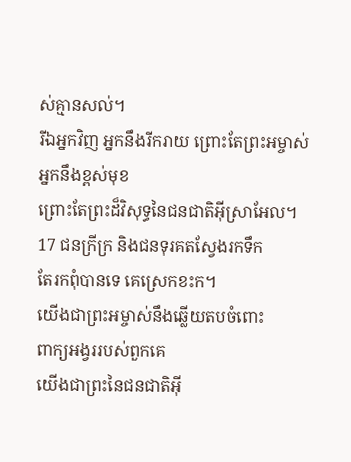ស់គ្មានសល់។
រីឯអ្នកវិញ អ្នកនឹងរីករាយ ព្រោះតែព្រះអម្ចាស់
អ្នកនឹងខ្ពស់មុខ
ព្រោះតែព្រះដ៏វិសុទ្ធនៃជនជាតិអ៊ីស្រាអែល។
17 ជនក្រីក្រ និងជនទុរគតស្វែងរកទឹក
តែរកពុំបានទេ គេស្រេកខះក។
យើងជាព្រះអម្ចាស់នឹងឆ្លើយតបចំពោះ
ពាក្យអង្វររបស់ពួកគេ
យើងជាព្រះនៃជនជាតិអ៊ី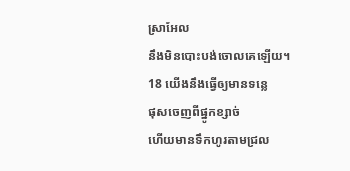ស្រាអែល
នឹងមិនបោះបង់ចោលគេឡើយ។
18 យើងនឹងធ្វើឲ្យមានទន្លេ
ផុសចេញពីផ្នូកខ្សាច់
ហើយមានទឹកហូរតាមជ្រល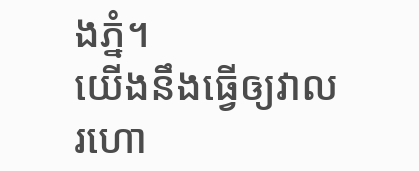ងភ្នំ។
យើងនឹងធ្វើឲ្យវាលរហោ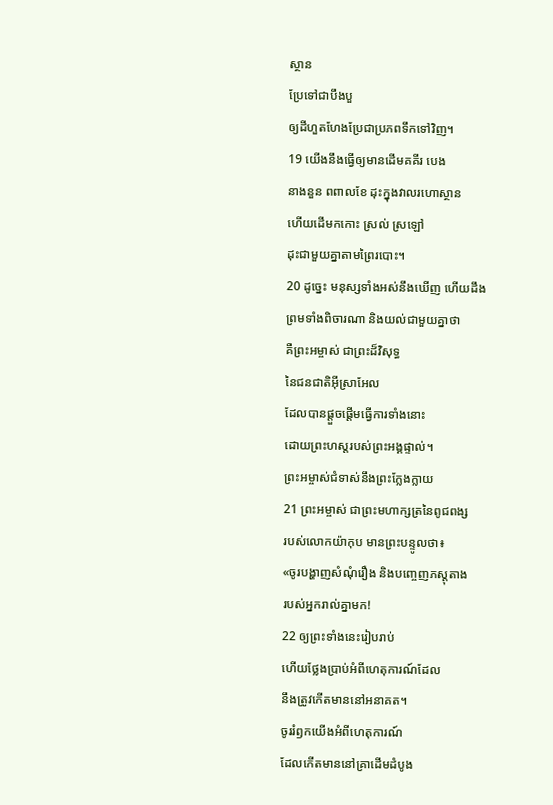ស្ថាន
ប្រែទៅជាបឹងបួ
ឲ្យដីហួតហែងប្រែជាប្រភពទឹកទៅវិញ។
19 យើងនឹងធ្វើឲ្យមានដើមគគីរ បេង
នាងនួន ពពាលខែ ដុះក្នុងវាលរហោស្ថាន
ហើយដើមកកោះ ស្រល់ ស្រឡៅ
ដុះជាមួយគ្នាតាមព្រៃរបោះ។
20 ដូច្នេះ មនុស្សទាំងអស់នឹងឃើញ ហើយដឹង
ព្រមទាំងពិចារណា និងយល់ជាមួយគ្នាថា
គឺព្រះអម្ចាស់ ជាព្រះដ៏វិសុទ្ធ
នៃជនជាតិអ៊ីស្រាអែល
ដែលបានផ្តួចផ្តើមធ្វើការទាំងនោះ
ដោយព្រះហស្ដរបស់ព្រះអង្គផ្ទាល់។
ព្រះអម្ចាស់ជំទាស់នឹងព្រះក្លែងក្លាយ
21 ព្រះអម្ចាស់ ជាព្រះមហាក្សត្រនៃពូជពង្ស
របស់លោកយ៉ាកុប មានព្រះបន្ទូលថា៖
«ចូរបង្ហាញសំណុំរឿង និងបញ្ចេញភស្តុតាង
របស់អ្នករាល់គ្នាមក!
22 ឲ្យព្រះទាំងនេះរៀបរាប់
ហើយថ្លែងប្រាប់អំពីហេតុការណ៍ដែល
នឹងត្រូវកើតមាននៅអនាគត។
ចូររំឭកយើងអំពីហេតុការណ៍
ដែលកើតមាននៅគ្រាដើមដំបូង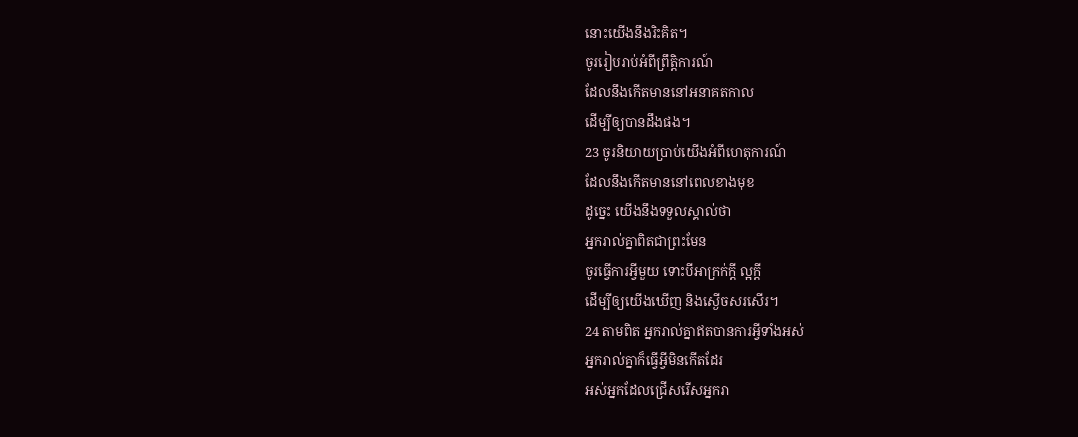នោះយើងនឹងរិះគិត។
ចូររៀបរាប់អំពីព្រឹត្តិការណ៍
ដែលនឹងកើតមាននៅអនាគតកាល
ដើម្បីឲ្យបានដឹងផង។
23 ចូរនិយាយប្រាប់យើងអំពីហេតុការណ៍
ដែលនឹងកើតមាននៅពេលខាងមុខ
ដូច្នេះ យើងនឹងទទួលស្គាល់ថា
អ្នករាល់គ្នាពិតជាព្រះមែន
ចូរធ្វើការអ្វីមួយ ទោះបីអាក្រក់ក្តី ល្អក្តី
ដើម្បីឲ្យយើងឃើញ និងស្ងើចសរសើរ។
24 តាមពិត អ្នករាល់គ្នាឥតបានការអ្វីទាំងអស់
អ្នករាល់គ្នាក៏ធ្វើអ្វីមិនកើតដែរ
អស់អ្នកដែលជ្រើសរើសអ្នករា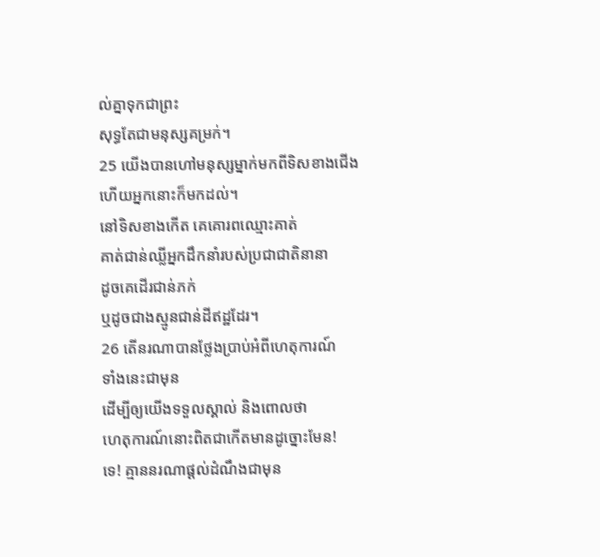ល់គ្នាទុកជាព្រះ
សុទ្ធតែជាមនុស្សគម្រក់។
25 យើងបានហៅមនុស្សម្នាក់មកពីទិសខាងជើង
ហើយអ្នកនោះក៏មកដល់។
នៅទិសខាងកើត គេគោរពឈ្មោះគាត់
គាត់ជាន់ឈ្លីអ្នកដឹកនាំរបស់ប្រជាជាតិនានា
ដូចគេដើរជាន់ភក់
ឬដូចជាងស្មូនជាន់ដីឥដ្ឋដែរ។
26 តើនរណាបានថ្លែងប្រាប់អំពីហេតុការណ៍
ទាំងនេះជាមុន
ដើម្បីឲ្យយើងទទួលស្គាល់ និងពោលថា
ហេតុការណ៍នោះពិតជាកើតមានដូច្នោះមែន!
ទេ! គ្មាននរណាផ្តល់ដំណឹងជាមុន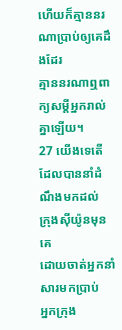ហើយក៏គ្មាននរណាប្រាប់ឲ្យគេដឹងដែរ
គ្មាននរណាឮពាក្យសម្ដីអ្នករាល់គ្នាឡើយ។
27 យើងទេតើ ដែលបាននាំដំណឹងមកដល់
ក្រុងស៊ីយ៉ូនមុនគេ
ដោយចាត់អ្នកនាំសារមកប្រាប់
អ្នកក្រុង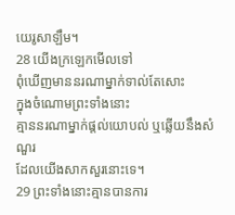យេរូសាឡឹម។
28 យើងក្រឡេកមើលទៅ
ពុំឃើញមាននរណាម្នាក់ទាល់តែសោះ
ក្នុងចំណោមព្រះទាំងនោះ
គ្មាននរណាម្នាក់ផ្តល់យោបល់ ឬឆ្លើយនឹងសំណួរ
ដែលយើងសាកសួរនោះទេ។
29 ព្រះទាំងនោះគ្មានបានការ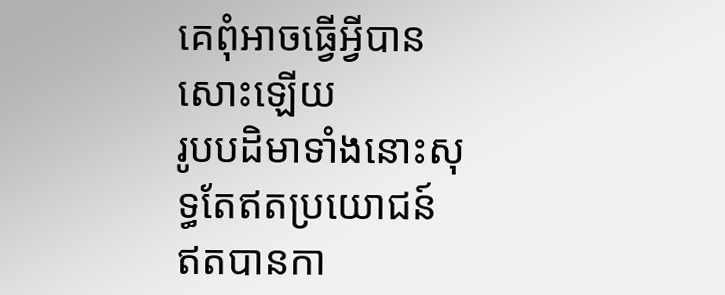គេពុំអាចធ្វើអ្វីបានសោះឡើយ
រូបបដិមាទាំងនោះសុទ្ធតែឥតប្រយោជន៍
ឥតបានកា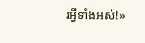រអ្វីទាំងអស់!»